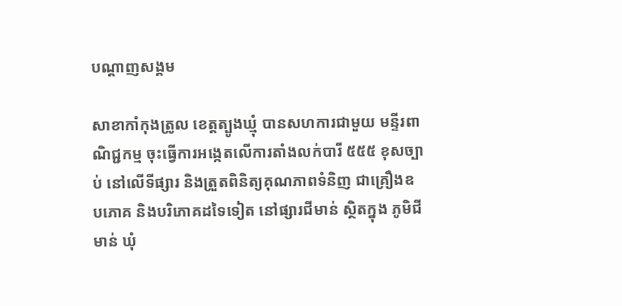បណ្តាញសង្គម

សាខាកាំកុងត្រូល ខេត្តត្បូងឃ្មុំ បានសហការជាមួយ មន្ទីរពាណិជ្ជកម្ម ចុះធ្វើការអង្កេតលើការតាំងលក់បារី ៥៥៥ ខុសច្បាប់ នៅលើទីផ្សារ និងត្រួតពិនិត្យគុណភាពទំនិញ ជាគ្រឿងឧបភោគ និងបរិភោគដទៃទៀត នៅផ្សារជីមាន់ ស្ថិតក្នុង ភូមិជីមាន់ ឃុំ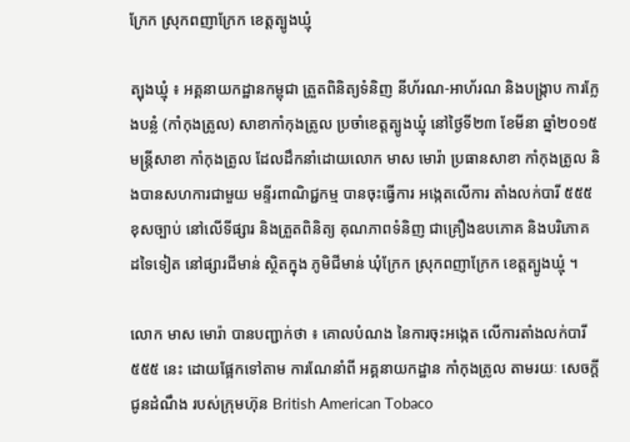ក្រែក ស្រុកពញាក្រែក ខេត្តត្បូងឃ្មុំ

ត្បុងឃ្មុំ ៖ អគ្គនាយកដ្ឋានកម្ពុជា ត្រួតពិនិត្យទំនិញ នីហ័រណ-អាហ័រណ និងបង្ក្រាប ការក្លែងបន្លំ (កាំកុងត្រូល) សាខាកាំកុងត្រូល ប្រចាំខេត្តត្បូងឃ្មុំ នៅថ្ងៃទី២៣ ខែមីនា ឆ្នាំ២០១៥ មន្ត្រីសាខា កាំកុងត្រូល ដែលដឹកនាំដោយលោក មាស មោរ៉ា ប្រធានសាខា កាំកុងត្រូល និងបានសហការជាមួយ មន្ទីរពាណិជ្ជកម្ម បានចុះធ្វើការ អង្កេតលើការ តាំងលក់បារី ៥៥៥ ខុសច្បាប់ នៅលើទីផ្សារ និងត្រួតពិនិត្យ គុណភាពទំនិញ ជាគ្រឿងឧបភោគ និងបរិភោគ ដទៃទៀត នៅផ្សារជីមាន់ ស្ថិតក្នុង ភូមិជីមាន់ ឃុំក្រែក ស្រុកពញាក្រែក ខេត្តត្បូងឃ្មុំ ។

លោក មាស មោរ៉ា បានបញ្ជាក់ថា ៖ គោលបំណង នៃការចុះអង្កេត លើការតាំងលក់បារី ៥៥៥ នេះ ដោយផ្អែកទៅតាម ការណែនាំពី អគ្គនាយកដ្ឋាន កាំកុងត្រូល តាមរយៈ សេចក្តីជូនដំណឹង របស់ក្រុមហ៊ុន British American Tobaco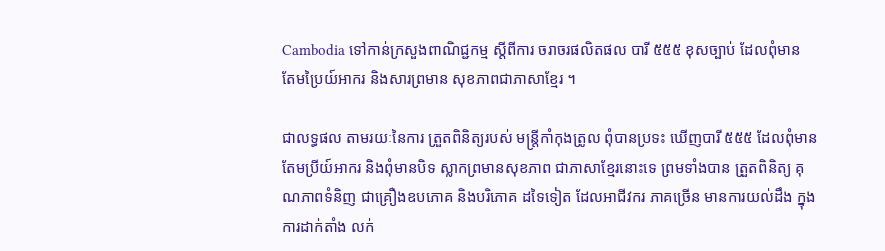Cambodia ទៅកាន់ក្រសួងពាណិជ្ជកម្ម ស្តីពីការ ចរាចរផលិតផល បារី ៥៥៥ ខុសច្បាប់ ដែលពុំមាន តែមប្រៃយ៍អាករ និងសារព្រមាន សុខភាពជាភាសាខ្មែរ ។

ជាលទ្ធផល តាមរយៈនៃការ ត្រួតពិនិត្យរបស់ មន្ត្រីកាំកុងត្រូល ពុំបានប្រទះ ឃើញបារី ៥៥៥ ដែលពុំមាន តែមប្រីយ៍អាករ និងពុំមានបិទ ស្លាកព្រមានសុខភាព ជាភាសាខ្មែរនោះទេ ព្រមទាំងបាន ត្រួតពិនិត្យ គុណភាពទំនិញ ជាគ្រឿងឧបភោគ និងបរិភោគ ដទៃទៀត ដែលអាជីវករ ភាគច្រើន មានការយល់ដឹង ក្នុងការដាក់តាំង លក់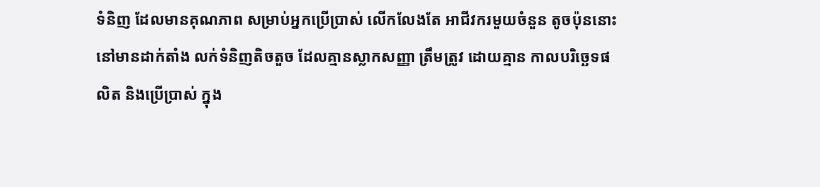ទំនិញ ដែលមានគុណភាព សម្រាប់អ្នកប្រើប្រាស់ លើកលែងតែ អាជីវករមួយចំនួន តូចប៉ុននោះ នៅមានដាក់តាំង លក់ទំនិញតិចតួច ដែលគ្មានស្លាកសញ្ញា ត្រឹមត្រូវ ដោយគ្មាន កាលបរិច្ឆេទផលិត និងប្រើប្រាស់ ក្នុង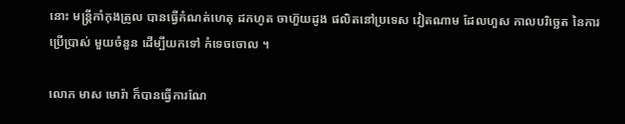នោះ មន្ត្រីកាំកុងត្រូល បានធ្វើកំណត់ហេតុ ដកហូត ចាហ៊ួយដូង ផលិតនៅប្រទេស វៀតណាម ដែលហួស កាលបរិច្ឆេត នៃការប្រើប្រាស់ មួយចំនួន ដើម្បីយកទៅ កំទេចចោល ។

លោក មាស មោរ៉ា ក៏បានធ្វើការណែ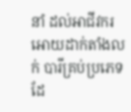នាំ ដល់អាជីវករ អោយដាក់តាំងលក់ បារីគ្រប់ប្រភេទ ដែ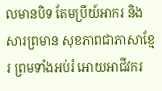លមានបិទ តែមប្រីយ៍អាករ និងសារព្រមាន សុខភាពជាភាសាខ្មែរ ព្រមទាំងអប់រំ អោយអាជីវករ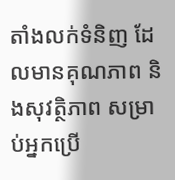តាំងលក់ទំនិញ ដែលមានគុណភាព និងសុវត្ថិភាព សម្រាប់អ្នកប្រើ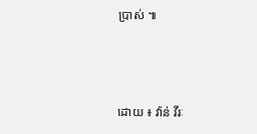ប្រាស់ ៕



ដោយ ៖ វ៉ាន់ វីរៈ